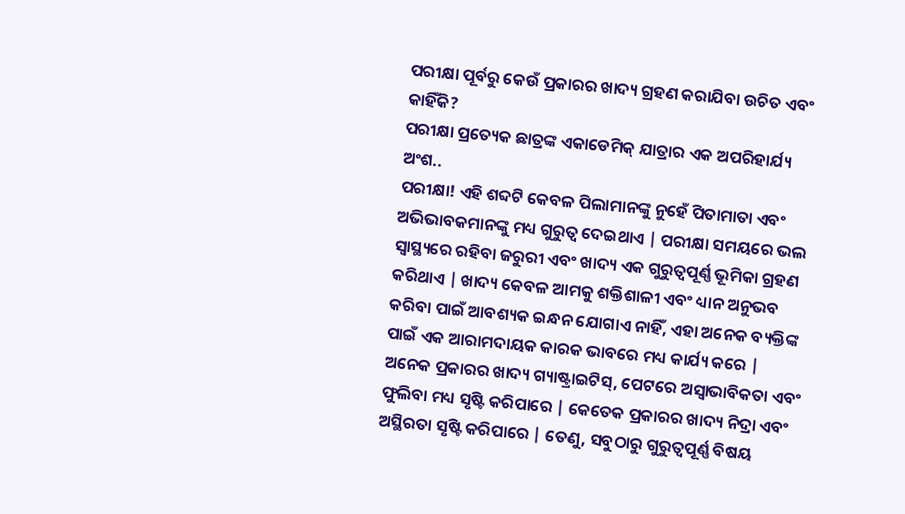ପରୀକ୍ଷା ପୂର୍ବରୁ କେଉଁ ପ୍ରକାରର ଖାଦ୍ୟ ଗ୍ରହଣ କରାଯିବା ଉଚିତ ଏବଂ କାହିଁକି?
ପରୀକ୍ଷା ପ୍ରତ୍ୟେକ ଛାତ୍ରଙ୍କ ଏକାଡେମିକ୍ ଯାତ୍ରାର ଏକ ଅପରିହାର୍ଯ୍ୟ ଅଂଶ..
ପରୀକ୍ଷା! ଏହି ଶବ୍ଦଟି କେବଳ ପିଲାମାନଙ୍କୁ ନୁହେଁ ପିତାମାତା ଏବଂ ଅଭିଭାବକମାନଙ୍କୁ ମଧ୍ୟ ଗୁରୁତ୍ୱ ଦେଇଥାଏ | ପରୀକ୍ଷା ସମୟରେ ଭଲ ସ୍ୱାସ୍ଥ୍ୟରେ ରହିବା ଜରୁରୀ ଏବଂ ଖାଦ୍ୟ ଏକ ଗୁରୁତ୍ୱପୂର୍ଣ୍ଣ ଭୂମିକା ଗ୍ରହଣ କରିଥାଏ | ଖାଦ୍ୟ କେବଳ ଆମକୁ ଶକ୍ତିଶାଳୀ ଏବଂ ଧ୍ୟାନ ଅନୁଭବ କରିବା ପାଇଁ ଆବଶ୍ୟକ ଇନ୍ଧନ ଯୋଗାଏ ନାହିଁ, ଏହା ଅନେକ ବ୍ୟକ୍ତିଙ୍କ ପାଇଁ ଏକ ଆରାମଦାୟକ କାରକ ଭାବରେ ମଧ୍ୟ କାର୍ଯ୍ୟ କରେ |
ଅନେକ ପ୍ରକାରର ଖାଦ୍ୟ ଗ୍ୟାଷ୍ଟ୍ରାଇଟିସ୍, ପେଟରେ ଅସ୍ୱାଭାବିକତା ଏବଂ ଫୁଲିବା ମଧ୍ୟ ସୃଷ୍ଟି କରିପାରେ | କେତେକ ପ୍ରକାରର ଖାଦ୍ୟ ନିଦ୍ରା ଏବଂ ଅସ୍ଥିରତା ସୃଷ୍ଟି କରିପାରେ | ତେଣୁ, ସବୁଠାରୁ ଗୁରୁତ୍ୱପୂର୍ଣ୍ଣ ବିଷୟ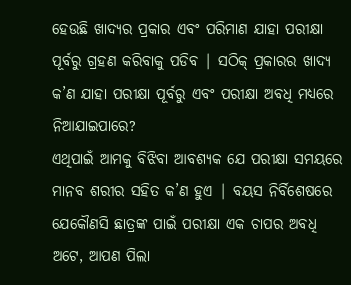ହେଉଛି ଖାଦ୍ୟର ପ୍ରକାର ଏବଂ ପରିମାଣ ଯାହା ପରୀକ୍ଷା ପୂର୍ବରୁ ଗ୍ରହଣ କରିବାକୁ ପଡିବ | ସଠିକ୍ ପ୍ରକାରର ଖାଦ୍ୟ କ’ଣ ଯାହା ପରୀକ୍ଷା ପୂର୍ବରୁ ଏବଂ ପରୀକ୍ଷା ଅବଧି ମଧ୍ୟରେ ନିଆଯାଇପାରେ?
ଏଥିପାଇଁ ଆମକୁ ବିଝିବା ଆବଶ୍ୟକ ଯେ ପରୀକ୍ଷା ସମୟରେ ମାନବ ଶରୀର ସହିତ କ’ଣ ହୁଏ | ବୟସ ନିର୍ବିଶେଷରେ ଯେକୌଣସି ଛାତ୍ରଙ୍କ ପାଇଁ ପରୀକ୍ଷା ଏକ ଚାପର ଅବଧି ଅଟେ, ଆପଣ ପିଲା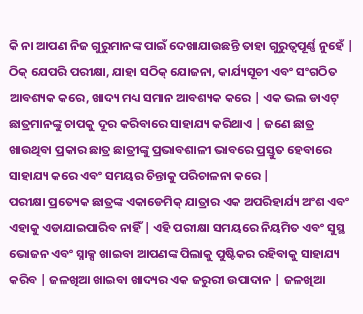କି ନା ଆପଣ ନିଜ ଗୁରୁମାନଙ୍କ ପାଇଁ ଦେଖାଯାଉଛନ୍ତି ତାହା ଗୁରୁତ୍ୱପୂର୍ଣ୍ଣ ନୁହେଁ | ଠିକ୍ ଯେପରି ପରୀକ୍ଷା, ଯାହା ସଠିକ୍ ଯୋଜନା, କାର୍ଯ୍ୟସୂଚୀ ଏବଂ ସଂଗଠିତ ଆବଶ୍ୟକ କରେ, ଖାଦ୍ୟ ମଧ୍ୟ ସମାନ ଆବଶ୍ୟକ କରେ | ଏକ ଭଲ ଡାଏଟ୍ ଛାତ୍ରମାନଙ୍କୁ ଚାପକୁ ଦୂର କରିବାରେ ସାହାଯ୍ୟ କରିଥାଏ | ଜଣେ ଛାତ୍ର ଖାଉଥିବା ପ୍ରକାର ଛାତ୍ର ଛାତ୍ରୀଙ୍କୁ ପ୍ରଭାବଶାଳୀ ଭାବରେ ପ୍ରସ୍ତୁତ ହେବାରେ ସାହାଯ୍ୟ କରେ ଏବଂ ସମୟର ଚିନ୍ତାକୁ ପରିଚାଳନା କରେ |
ପରୀକ୍ଷା ପ୍ରତ୍ୟେକ ଛାତ୍ରଙ୍କ ଏକାଡେମିକ୍ ଯାତ୍ରାର ଏକ ଅପରିହାର୍ଯ୍ୟ ଅଂଶ ଏବଂ ଏହାକୁ ଏଡାଯାଇପାରିବ ନାହିଁ | ଏହି ପରୀକ୍ଷା ସମୟରେ ନିୟମିତ ଏବଂ ସୁସ୍ଥ ଭୋଜନ ଏବଂ ସ୍ନାକ୍ସ ଖାଇବା ଆପଣଙ୍କ ପିଲାକୁ ପୁଷ୍ଟିକର ରହିବାକୁ ସାହାଯ୍ୟ କରିବ | ଜଳଖିଆ ଖାଇବା ଖାଦ୍ୟର ଏକ ଜରୁରୀ ଉପାଦାନ | ଜଳଖିଆ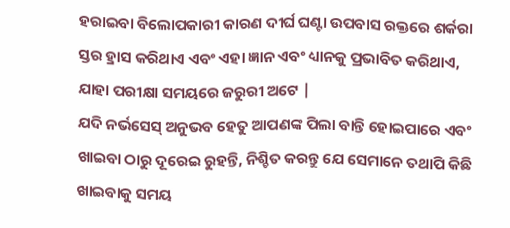ହରାଇବା ବିଲୋପକାରୀ କାରଣ ଦୀର୍ଘ ଘଣ୍ଟା ଉପବାସ ରକ୍ତରେ ଶର୍କରା ସ୍ତର ହ୍ରାସ କରିଥାଏ ଏବଂ ଏହା ଜ୍ଞାନ ଏବଂ ଧ୍ୟାନକୁ ପ୍ରଭାବିତ କରିଥାଏ, ଯାହା ପରୀକ୍ଷା ସମୟରେ ଜରୁରୀ ଅଟେ |
ଯଦି ନର୍ଭସେସ୍ ଅନୁଭବ ହେତୁ ଆପଣଙ୍କ ପିଲା ବାନ୍ତି ହୋଇପାରେ ଏବଂ ଖାଇବା ଠାରୁ ଦୂରେଇ ରୁହନ୍ତି, ନିଶ୍ଚିତ କରନ୍ତୁ ଯେ ସେମାନେ ତଥାପି କିଛି ଖାଇବାକୁ ସମୟ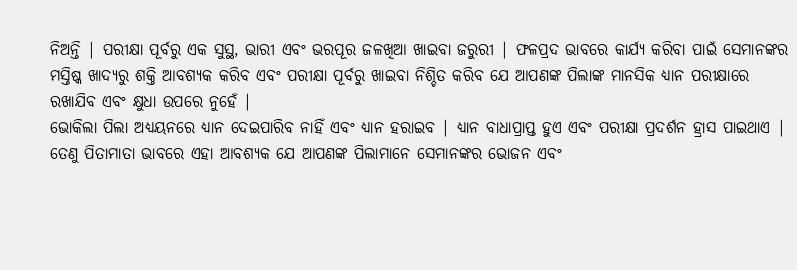ନିଅନ୍ତି | ପରୀକ୍ଷା ପୂର୍ବରୁ ଏକ ସୁସ୍ଥ, ଭାରୀ ଏବଂ ଭରପୂର ଜଳଖିଆ ଖାଇବା ଜରୁରୀ | ଫଳପ୍ରଦ ଭାବରେ କାର୍ଯ୍ୟ କରିବା ପାଇଁ ସେମାନଙ୍କର ମସ୍ତିଷ୍କ ଖାଦ୍ୟରୁ ଶକ୍ତି ଆବଶ୍ୟକ କରିବ ଏବଂ ପରୀକ୍ଷା ପୂର୍ବରୁ ଖାଇବା ନିଶ୍ଚିତ କରିବ ଯେ ଆପଣଙ୍କ ପିଲାଙ୍କ ମାନସିକ ଧ୍ୟାନ ପରୀକ୍ଷାରେ ରଖାଯିବ ଏବଂ କ୍ଷୁଧା ଉପରେ ନୁହେଁ |
ଭୋକିଲା ପିଲା ଅଧ୍ୟୟନରେ ଧ୍ୟାନ ଦେଇପାରିବ ନାହିଁ ଏବଂ ଧ୍ୟାନ ହରାଇବ | ଧ୍ୟାନ ବାଧାପ୍ରାପ୍ତ ହୁଏ ଏବଂ ପରୀକ୍ଷା ପ୍ରଦର୍ଶନ ହ୍ରାସ ପାଇଥାଏ | ତେଣୁ ପିତାମାତା ଭାବରେ ଏହା ଆବଶ୍ୟକ ଯେ ଆପଣଙ୍କ ପିଲାମାନେ ସେମାନଙ୍କର ଭୋଜନ ଏବଂ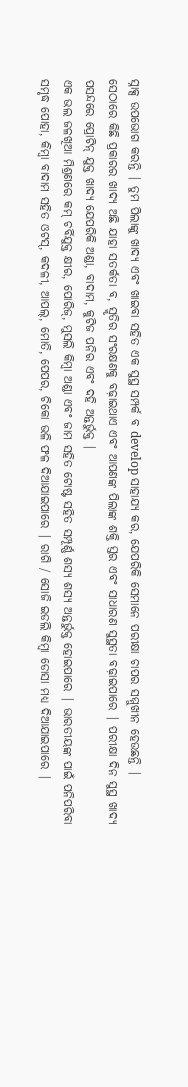ସ୍ନାକ୍ସ ଉପଭୋଗ କରନ୍ତି | ତୁମ ପିଲାଙ୍କୁ ଖାଦ୍ୟ ଏବଂ ଖାଇବା ସହିତ ଏକ ସୁସ୍ଥ ସମ୍ପର୍କ ବ develop ସାହାଯ୍ୟ କର, ଯେପରିକି ସେମାନେ ପରୀକ୍ଷା ଚାପର ସମ୍ମୁଖୀନ ହେଉଛନ୍ତି |
ସେଠାରେ କିଛି ପ୍ରକାରର ଖାଦ୍ୟ ଅଛି ଯାହା ସତର୍କତା ବ, ସ୍ମୃତିର ସଂରକ୍ଷଣକୁ ବଢ଼ାଇଥାଏ ଏବଂ ଆପଣଙ୍କ ପିଲାଙ୍କ ଶକ୍ତି ସ୍ତର ଏବଂ ସାଧାରଣ ସୁସ୍ଥତା ବଢ଼ାଇପାରେ | ପରୀକ୍ଷା ଦିନ ସୁସ୍ଥ ଖାଦ୍ୟ ପସନ୍ଦରେ ପ୍ରୋଟିନ୍ ଯୁକ୍ତ ଖାଦ୍ୟ ଯେପରିକି ଅଣ୍ଡା, ବାଦାମ, କୁଟିଜ ପନିର ଏବଂ ଦହି ଅନ୍ତର୍ଭୁକ୍ତ |
ଏକ ଭଲ ଜଳଖିଆ ମିଶ୍ରଣରେ କମ୍ ଚର୍ବିଯୁକ୍ତ କ୍ଷୀର, ପୋରିଜ୍, ମୁସଲି କିମ୍ବା ଅଣ୍ଡା ଏବଂ ଜାମ ସହିତ ଟୋଷ୍ଟ ସହିତ ସମ୍ପୂର୍ଣ୍ଣ ଶସ୍ୟ ଶସ୍ୟ ଅନ୍ତର୍ଭୁକ୍ତ ହୋଇପାରେ | ଭାରତୀୟଙ୍କ ପାଇଁ ପନିପରିବା ସମୃଦ୍ଧ ପୋହା, କିମ୍ବା ବାଦାମ ସହିତ ଓଟସ୍, କଦଳୀ, ଆପଲ୍, ମୋତି, ପେପର, ଚିକୋ ଭଳି ଫଳ ଦିଆଯାଇପାରେ | ରାଗି / ସୋଜି ଇଡଲି କିମ୍ବା ଡୋସା ମଧ୍ୟ ଦିଆଯାଇପାରେ |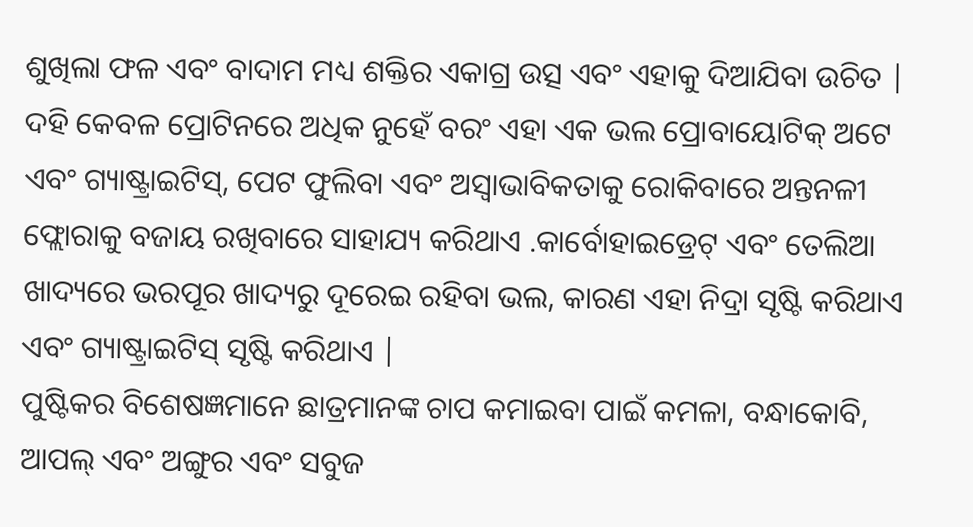ଶୁଖିଲା ଫଳ ଏବଂ ବାଦାମ ମଧ୍ୟ ଶକ୍ତିର ଏକାଗ୍ର ଉତ୍ସ ଏବଂ ଏହାକୁ ଦିଆଯିବା ଉଚିତ |
ଦହି କେବଳ ପ୍ରୋଟିନରେ ଅଧିକ ନୁହେଁ ବରଂ ଏହା ଏକ ଭଲ ପ୍ରୋବାୟୋଟିକ୍ ଅଟେ ଏବଂ ଗ୍ୟାଷ୍ଟ୍ରାଇଟିସ୍, ପେଟ ଫୁଲିବା ଏବଂ ଅସ୍ୱାଭାବିକତାକୁ ରୋକିବାରେ ଅନ୍ତନଳୀ ଫ୍ଲୋରାକୁ ବଜାୟ ରଖିବାରେ ସାହାଯ୍ୟ କରିଥାଏ .କାର୍ବୋହାଇଡ୍ରେଟ୍ ଏବଂ ତେଲିଆ ଖାଦ୍ୟରେ ଭରପୂର ଖାଦ୍ୟରୁ ଦୂରେଇ ରହିବା ଭଲ, କାରଣ ଏହା ନିଦ୍ରା ସୃଷ୍ଟି କରିଥାଏ ଏବଂ ଗ୍ୟାଷ୍ଟ୍ରାଇଟିସ୍ ସୃଷ୍ଟି କରିଥାଏ |
ପୁଷ୍ଟିକର ବିଶେଷଜ୍ଞମାନେ ଛାତ୍ରମାନଙ୍କ ଚାପ କମାଇବା ପାଇଁ କମଳା, ବନ୍ଧାକୋବି, ଆପଲ୍ ଏବଂ ଅଙ୍ଗୁର ଏବଂ ସବୁଜ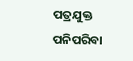ପତ୍ରଯୁକ୍ତ ପନିପରିବା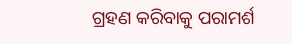ଗ୍ରହଣ କରିବାକୁ ପରାମର୍ଶ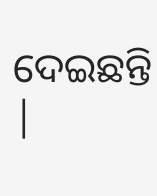ଦେଇଛନ୍ତି |